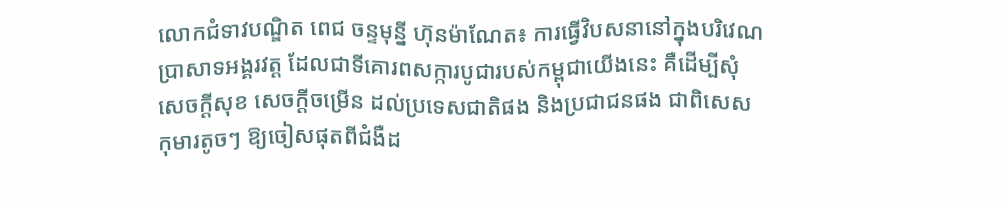លោកជំទាវបណ្ឌិត ពេជ ចន្ទមុន្នី ហ៊ុនម៉ាណែត៖ ការធ្វើវិបសនានៅក្នុងបរិវេណប្រាសាទអង្គរវត្ត ដែលជាទីគោរពសក្ការបូជារបស់កម្ពុជាយើងនេះ គឺដើម្បីសុំសេចក្តីសុខ សេចក្តីចម្រើន ដល់ប្រទេសជាតិផង និងប្រជាជនផង ជាពិសេសកុមារតូចៗ ឱ្យចៀសផុតពីជំងឺដ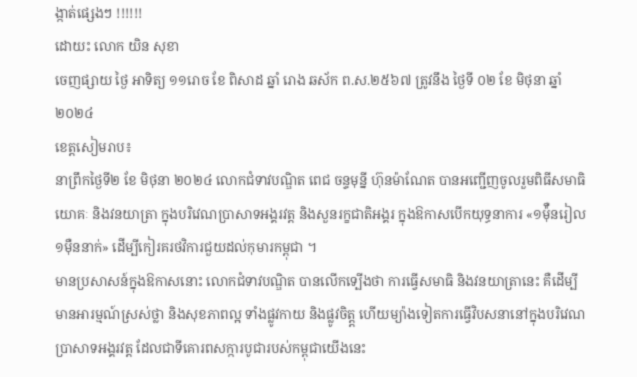ង្កាត់ផ្សេងៗ !!!!!!
ដោយះ លោក យិន សុខា
ចេញផ្សាយ ថ្ងៃ អាទិត្យ ១១រោច ខែ ពិសាដ ឆ្នាំ រោង ឆស័ក ព.ស.២៥៦៧ ត្រូវនឹង ថ្ងៃទី ០២ ខែ មិថុនា ឆ្នាំ ២០២៤
ខេត្តសៀមរាប៖
នាព្រឹកថ្ងៃទី២ ខែ មិថុនា ២០២៤ លោកជំទាវបណ្ឌិត ពេជ ចន្ទមុន្នី ហ៊ុនម៉ាណែត បានអញ្ជើញចូលរួមពិធីសមាធិ យោគៈ និងវនយាត្រា ក្នុងបរិវេណប្រាសាទអង្គរវត្ត និងសួនរក្ខជាតិអង្គរ ក្នុងឱកាសបើកយុទ្ធនាការ «១ម៉ុឺនរៀល ១ម៉ឺននាក់» ដើម្បីកៀរគរថវិការជួយដល់កុមារកម្ពុជា ។
មានប្រសាសន៍ក្នុងឱកាសនោះ លោកជំទាវបណ្ឌិត បានលើកទ្បើងថា ការធ្វើសមាធិ និងវនយាត្រានេះ គឺដើម្បីមានអារម្មណ៍ស្រស់ថ្លា និងសុខភាពល្អ ទាំងផ្លូវកាយ និងផ្លូវចិត្ត្ត ហើយម្យ៉ាងទៀតការធ្វើវិបសនានៅក្នុងបរិវេណប្រាសាទអង្គរវត្ត ដែលជាទីគោរពសក្ការបូជារបស់កម្ពុជាយើងនេះ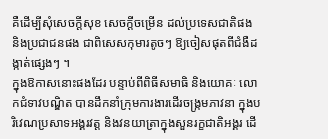គឺដើម្បីសុំសេចក្តីសុខ សេចក្តីចម្រើន ដល់ប្រទេសជាតិផង និងប្រជាជនផង ជាពិសេសកុមារតូចៗ ឱ្យចៀសផុតពីជំងឺដង្កាត់ផ្សេងៗ ។
ក្នុងឱកាសនោះផងដែរ បន្ទាប់ពីពិធីសមាធិ និងយោគៈ លោកជំទាវបណ្ឌិត បានដឹកនាំក្រុមការងារដើរចង្រ្កមភាវនា ក្នុងបរិវេណប្រសាទអង្គរវត្ត និងវនយាត្រាក្នុងសួនរក្ខជាតិអង្គរ ដើ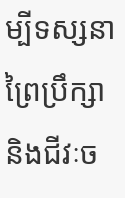ម្បីទស្សនាព្រៃប្រឹក្សា និងជីវៈច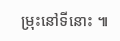ម្រុះនៅទីនោះ ៕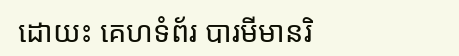ដោយះ គេហទំព័រ បារមីមានរិ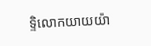ទ្ទិលោកយាយយ៉ា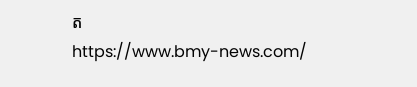ត
https://www.bmy-news.com/